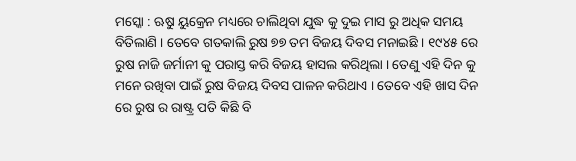ମସ୍କୋ : ଋୁଷ ୟୁକ୍ରେନ ମଧ୍ୟରେ ଚାଲିଥିବା ଯୁଦ୍ଧ କୁ ଦୁଇ ମାସ ରୁ ଅଧିକ ସମୟ ବିତିଲାଣି । ତେବେ ଗତକାଲି ରୁଷ ୭୭ ତମ ବିଜୟ ଦିବସ ମନାଇଛି । ୧୯୪୫ ରେ ରୁଷ ନାଜି ଜର୍ମାନୀ କୁ ପରାସ୍ତ କରି ବିଜୟ ହାସଲ କରିଥିଲା । ତେଣୁ ଏହି ଦିନ କୁ ମନେ ରଖିବା ପାଇଁ ରୁଷ ବିଜୟ ଦିବସ ପାଳନ କରିଥାଏ । ତେବେ ଏହି ଖାସ ଦିନ ରେ ରୁଷ ର ରାଷ୍ଟ୍ର ପତି କିଛି ବି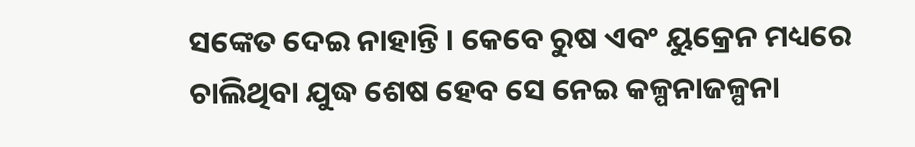ସଙ୍କେତ ଦେଇ ନାହାନ୍ତି । କେବେ ରୁଷ ଏବଂ ୟୁକ୍ରେନ ମଧ୍ୟରେ ଚାଲିଥିବା ଯୁଦ୍ଧ ଶେଷ ହେବ ସେ ନେଇ କଳ୍ପନାଜଳ୍ପନା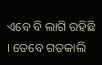ଏବେ ବି ଲାଗି ରହିଛି । ତେବେ ଗତକାଲି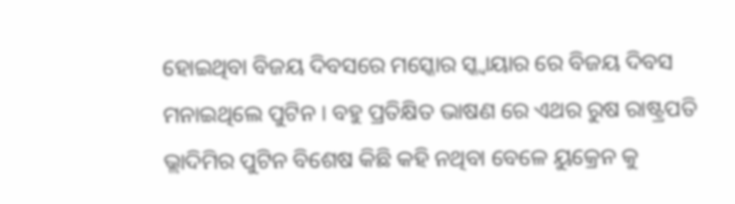ହୋଇଥିବା ବିଜୟ ଦିବସରେ ମସ୍କୋର ସ୍କ୍ୱାୟାର ରେ ବିଜୟ ଦିବସ ମନାଇଥିଲେ ପୁଟିନ । ବହୁ ପ୍ରତିକ୍ଷିତ ଭାଷଣ ରେ ଏଥର ରୁଷ ରାଷ୍ଟ୍ରପତି ଭ୍ଲାଦିମିର ପୁଟିନ ବିଶେଷ କିଛି କହି ନଥିବା ବେଳେ ୟୁକ୍ରେନ କୁ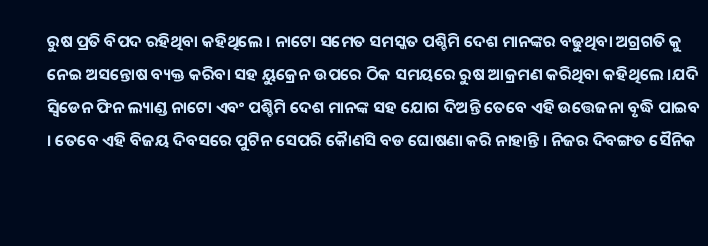ରୁଷ ପ୍ରତି ବିପଦ ରହିଥିବା କହିଥିଲେ । ନାଟୋ ସମେତ ସମସ୍କତ ପଶ୍ଚିମି ଦେଶ ମାନଙ୍କର ବଢୁଥିବା ଅଗ୍ରଗତି କୁ ନେଇ ଅସନ୍ତୋଷ ବ୍ୟକ୍ତ କରିବା ସହ ୟୁକ୍ରେନ ଉପରେ ଠିକ ସମୟରେ ରୁଷ ଆକ୍ରମଣ କରିଥିବା କହିଥିଲେ ।ଯଦି ସ୍ୱିଡେନ ଫିନ ଲ୍ୟାଣ୍ଡ ନାଟୋ ଏବଂ ପଶ୍ଚିମି ଦେଶ ମାନଙ୍କ ସହ ଯୋଗ ଦିଅନ୍ତି ତେବେ ଏହି ଉତ୍ତେଜନା ବୃଦ୍ଧି ପାଇବ । ତେବେ ଏହି ବିଜୟ ଦିବସରେ ପୁଟିନ ସେପରି କୈାଣସି ବଡ ଘୋଷଣା କରି ନାହାନ୍ତି । ନିଜର ଦିବଙ୍ଗତ ସୈନିକ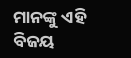ମାନଙ୍କୁ ଏହି ବିଜୟ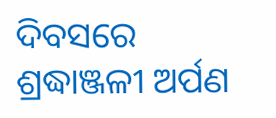ଦିବସରେ ଶ୍ରଦ୍ଧାଞ୍ଜଳୀ ଅର୍ପଣ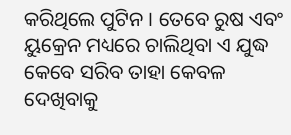କରିଥିଲେ ପୁଟିନ । ତେବେ ରୁଷ ଏବଂ ୟୁକ୍ରେନ ମଧ୍ୟରେ ଚାଲିଥିବା ଏ ଯୁଦ୍ଧ କେବେ ସରିବ ତାହା କେବଳ ଦେଖିବାକୁ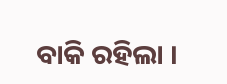ବାକି ରହିଲା ।